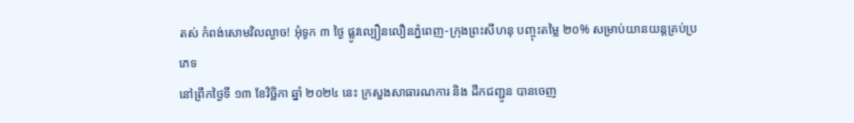តស់ កំពង់សោមវិលល្ងាច! អុំទូក ៣ ថ្ងៃ ផ្លូវល្បឿនលឿនភ្នំពេញ-ក្រុងព្រះសីហនុ បញ្ចុះតម្លៃ ២០% សម្រាប់យានយន្តគ្រប់ប្រភេទ
នៅព្រឹកថ្ងៃទី ១៣ ខែវិច្ឆិកា ឆ្នាំ ២០២៤ នេះ ក្រសួងសាធារណការ និង ដឹកជញ្ជូន បានចេញ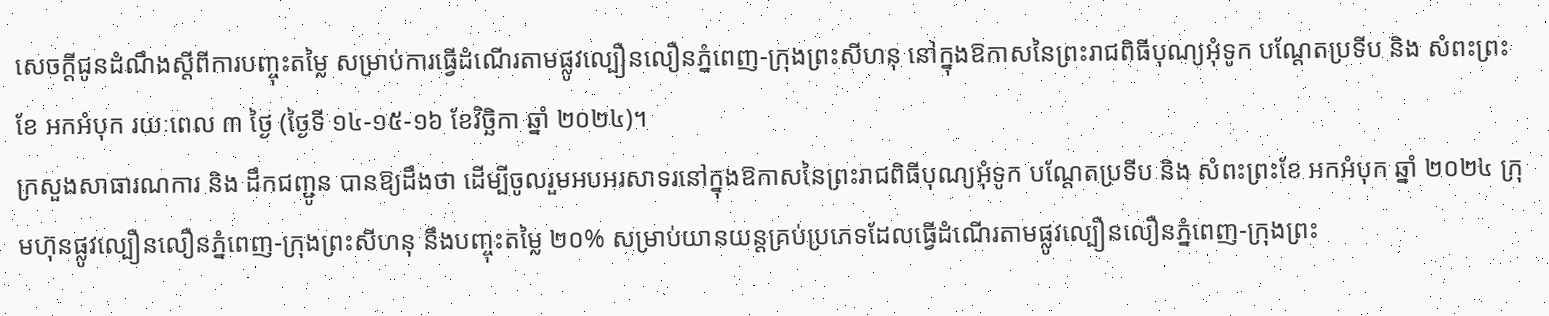សេចក្ដីជូនដំណឹងស្តីពីការបញ្ចុះតម្លៃ សម្រាប់ការធ្វើដំណើរតាមផ្លូវល្បឿនលឿនភ្នំពេញ-ក្រុងព្រះសីហនុ នៅក្នុងឱកាសនៃព្រះរាជពិធីបុណ្យអុំទូក បណ្តែតប្រទីប និង សំពះព្រះខែ អកអំបុក រយៈពេល ៣ ថ្ងៃ (ថ្ងៃទី ១៤-១៥-១៦ ខែវិច្ឆិកា ឆ្នាំ ២០២៤)។
ក្រសួងសាធារណការ និង ដឹកជញ្ជូន បានឱ្យដឹងថា ដើម្បីចូលរួមអបអរសាទរនៅក្នុងឱកាសនៃព្រះរាជពិធីបុណ្យអុំទូក បណ្តែតប្រទីប និង សំពះព្រះខែ អកអំបុក ឆ្នាំ ២០២៤ ក្រុមហ៊ុនផ្លូវល្បឿនលឿនភ្នំពេញ-ក្រុងព្រះសីហនុ នឹងបញ្ចុះតម្លៃ ២០% សម្រាប់យានយន្តគ្រប់ប្រភេទដែលធ្វើដំណើរតាមផ្លូវល្បឿនលឿនភ្នំពេញ-ក្រុងព្រះ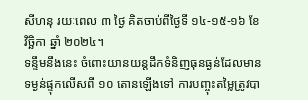សីហនុ រយៈពេល ៣ ថ្ងៃ គិតចាប់ពីថ្ងៃទី ១៤-១៥-១៦ ខែវិច្ឆិកា ឆ្នាំ ២០២៤។
ទន្ទឹមនឹងនេះ ចំពោះយានយន្តដឹកទំនិញធុនធ្ងន់ដែលមានទម្ងន់ផ្ទុកលើសពី ១០ តោនឡើងទៅ ការបញ្ចុះតម្លៃត្រូវបា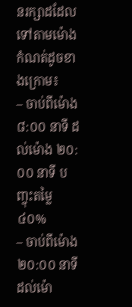នរក្សាដដែលទៅតាមម៉ោងកំណត់ដូចខាងក្រោម៖
– ចាប់ពីម៉ោង ៨:០០ នាទី ដល់ម៉ោង ២០:០០ នាទី បញ្ចុះតម្លៃ ៤០%
– ចាប់ពីម៉ោង ២០:០០ នាទី ដល់ម៉ោ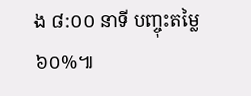ង ៨:០០ នាទី បញ្ចុះតម្លៃ ៦០%៕